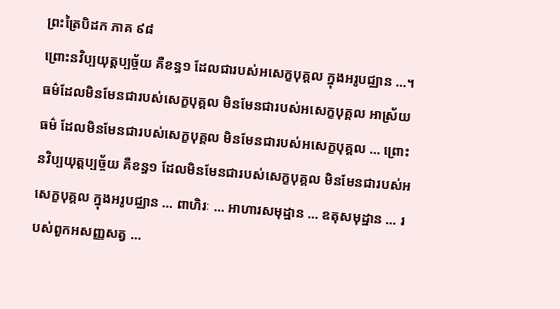ព្រះត្រៃបិដក ភាគ ៩៨
ព្រោះនវិប្បយុត្តប្បច្ច័យ គឺខន្ធ១ ដែលជារបស់អសេក្ខបុគ្គល ក្នុងអរូបជ្ឈាន …។ ធម៌ដែលមិនមែនជារបស់សេក្ខបុគ្គល មិនមែនជារបស់អសេក្ខបុគ្គល អាស្រ័យធម៌ ដែលមិនមែនជារបស់សេក្ខបុគ្គល មិនមែនជារបស់អសេក្ខបុគ្គល … ព្រោះនវិប្បយុត្តប្បច្ច័យ គឺខន្ធ១ ដែលមិនមែនជារបស់សេក្ខបុគ្គល មិនមែនជារបស់អសេក្ខបុគ្គល ក្នុងអរូបជ្ឈាន … ពាហិរៈ … អាហារសមុដ្ឋាន … ឧតុសមុដ្ឋាន … របស់ពួកអសញ្ញសត្វ …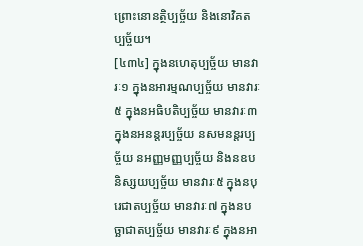ព្រោះនោនត្ថិប្បច្ច័យ និងនោវិគតប្បច្ច័យ។
[៤៣៤] ក្នុងនហេតុប្បច្ច័យ មានវារៈ១ ក្នុងនអារម្មណប្បច្ច័យ មានវារៈ៥ ក្នុងនអធិបតិប្បច្ច័យ មានវារៈ៣ ក្នុងនអនន្តរប្បច្ច័យ នសមនន្តរប្បច្ច័យ នអញ្ញមញ្ញប្បច្ច័យ និងនឧបនិស្សយប្បច្ច័យ មានវារៈ៥ ក្នុងនបុរេជាតប្បច្ច័យ មានវារៈ៧ ក្នុងនបច្ឆាជាតប្បច្ច័យ មានវារៈ៩ ក្នុងនអា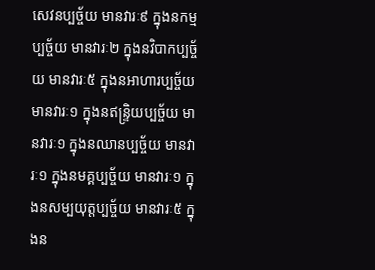សេវនប្បច្ច័យ មានវារៈ៩ ក្នុងនកម្មប្បច្ច័យ មានវារៈ២ ក្នុងនវិបាកប្បច្ច័យ មានវារៈ៥ ក្នុងនអាហារប្បច្ច័យ មានវារៈ១ ក្នុងនឥន្ទ្រិយប្បច្ច័យ មានវារៈ១ ក្នុងនឈានប្បច្ច័យ មានវារៈ១ ក្នុងនមគ្គប្បច្ច័យ មានវារៈ១ ក្នុងនសម្បយុត្តប្បច្ច័យ មានវារៈ៥ ក្នុងន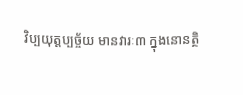វិប្បយុត្តប្បច្ច័យ មានវារៈ៣ ក្នុងនោនត្ថិ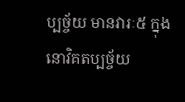ប្បច្ច័យ មានវារៈ៥ ក្នុងនោវិគតប្បច្ច័យ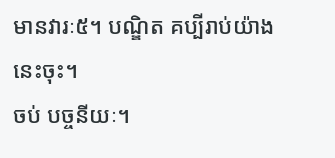មានវារៈ៥។ បណ្ឌិត គប្បីរាប់យ៉ាងនេះចុះ។
ចប់ បច្ចនីយៈ។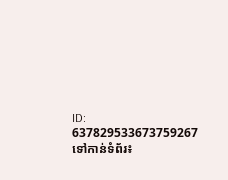ID: 637829533673759267
ទៅកាន់ទំព័រ៖